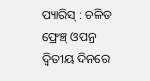ପ୍ୟାରିସ୍ : ଚଳିତ ଫ୍ରେଞ୍ଚ୍ ଓପନ୍ର ଦ୍ୱିତୀୟ ଦିନରେ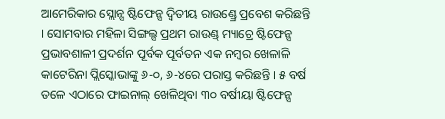ଆମେରିକାର ସ୍ଲୋନ୍ସ ଷ୍ଟିଫେନ୍ସ ଦ୍ୱିତୀୟ ରାଉଣ୍ଡ୍ରେ ପ୍ରବେଶ କରିଛନ୍ତି । ସୋମବାର ମହିଳା ସିଙ୍ଗଲ୍ସ ପ୍ରଥମ ରାଉଣ୍ଡ୍ ମ୍ୟାଚ୍ରେ ଷ୍ଟିଫେନ୍ସ ପ୍ରଭାବଶାଳୀ ପ୍ରଦର୍ଶନ ପୂର୍ବକ ପୂର୍ବତନ ଏକ ନମ୍ବର ଖେଳାଳି କାଟେରିନା ପ୍ଲିସ୍କୋଭାଙ୍କୁ ୬-୦, ୬-୪ରେ ପରାସ୍ତ କରିଛନ୍ତି । ୫ ବର୍ଷ ତଳେ ଏଠାରେ ଫାଇନାଲ୍ ଖେଳିଥିବା ୩୦ ବର୍ଷୀୟା ଷ୍ଟିଫେନ୍ସ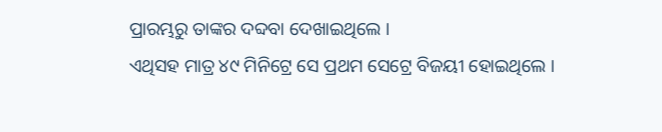ପ୍ରାରମ୍ଭରୁ ତାଙ୍କର ଦବ୍ଦବା ଦେଖାଇଥିଲେ ।
ଏଥିସହ ମାତ୍ର ୪୯ ମିନିଟ୍ରେ ସେ ପ୍ରଥମ ସେଟ୍ରେ ବିଜୟୀ ହୋଇଥିଲେ ।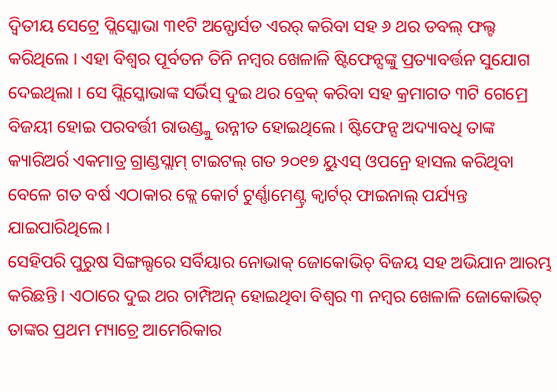ଦ୍ୱିତୀୟ ସେଟ୍ରେ ପ୍ଲିସ୍କୋଭା ୩୧ଟି ଅନ୍ଫୋର୍ସଡ ଏରର୍ କରିବା ସହ ୬ ଥର ଡବଲ୍ ଫଲ୍ଟ କରିଥିଲେ । ଏହା ବିଶ୍ୱର ପୂର୍ବତନ ତିନି ନମ୍ବର ଖେଳାଳି ଷ୍ଟିଫେନ୍ସଙ୍କୁ ପ୍ରତ୍ୟାବର୍ତ୍ତନ ସୁଯୋଗ ଦେଇଥିଲା । ସେ ପ୍ଲିସ୍କୋଭାଙ୍କ ସର୍ଭିସ୍ ଦୁଇ ଥର ବ୍ରେକ୍ କରିବା ସହ କ୍ରମାଗତ ୩ଟି ଗେମ୍ରେ ବିଜୟୀ ହୋଇ ପରବର୍ତ୍ତୀ ରାଉଣ୍ଡ୍କୁ ଉନ୍ନୀତ ହୋଇଥିଲେ । ଷ୍ଟିଫେନ୍ସ ଅଦ୍ୟାବଧି ତାଙ୍କ କ୍ୟାରିଅର୍ର ଏକମାତ୍ର ଗ୍ରାଣ୍ଡସ୍ଲାମ୍ ଟାଇଟଲ୍ ଗତ ୨୦୧୭ ୟୁଏସ୍ ଓପନ୍ରେ ହାସଲ କରିଥିବା ବେଳେ ଗତ ବର୍ଷ ଏଠାକାର କ୍ଲେ କୋର୍ଟ ଟୁର୍ଣ୍ଣାମେଣ୍ଟ୍ର କ୍ୱାର୍ଟର୍ ଫାଇନାଲ୍ ପର୍ଯ୍ୟନ୍ତ ଯାଇପାରିଥିଲେ ।
ସେହିପରି ପୁରୁଷ ସିଙ୍ଗଲ୍ସରେ ସର୍ବିୟାର ନୋଭାକ୍ ଜୋକୋଭିଚ୍ ବିଜୟ ସହ ଅଭିଯାନ ଆରମ୍ଭ କରିଛନ୍ତି । ଏଠାରେ ଦୁଇ ଥର ଚାମ୍ପିଅନ୍ ହୋଇଥିବା ବିଶ୍ୱର ୩ ନମ୍ବର ଖେଳାଳି ଜୋକୋଭିଚ୍ ତାଙ୍କର ପ୍ରଥମ ମ୍ୟାଚ୍ରେ ଆମେରିକାର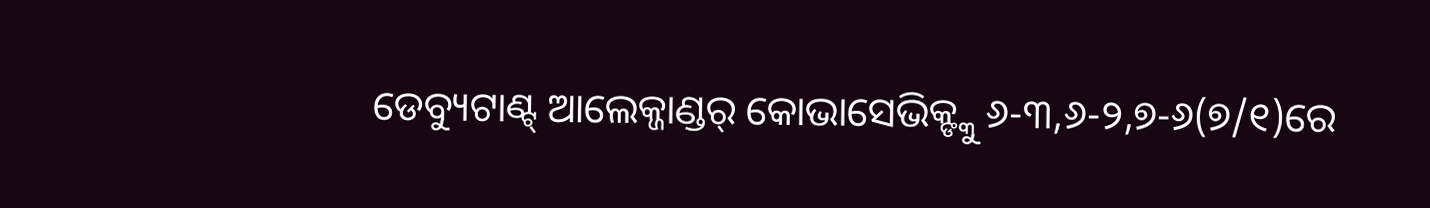ଡେବ୍ୟୁଟାଣ୍ଟ୍ ଆଲେକ୍ଜାଣ୍ଡର୍ କୋଭାସେଭିକ୍ଙ୍କୁ ୬-୩,୬-୨,୭-୬(୭/୧)ରେ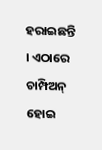ହରାଇଛନ୍ତି । ଏଠାରେ ଚାମ୍ପିଅନ୍ ହୋଇ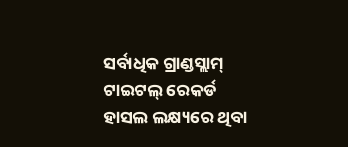ସର୍ବାଧିକ ଗ୍ରାଣ୍ଡସ୍ଲାମ୍ ଟାଇଟଲ୍ ରେକର୍ଡ ହାସଲ ଲକ୍ଷ୍ୟରେ ଥିବା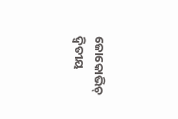ଜୋକୋଭିଚ୍ ଦ୍ୱିତୀୟ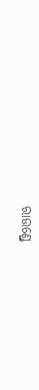ରାଉଣ୍ଡ୍ରେ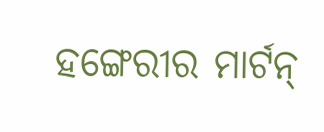ହଙ୍ଗେରୀର ମାର୍ଟନ୍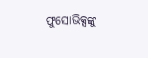ଫୁସୋଭିକ୍ସଙ୍କୁ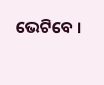ଭେଟିବେ ।